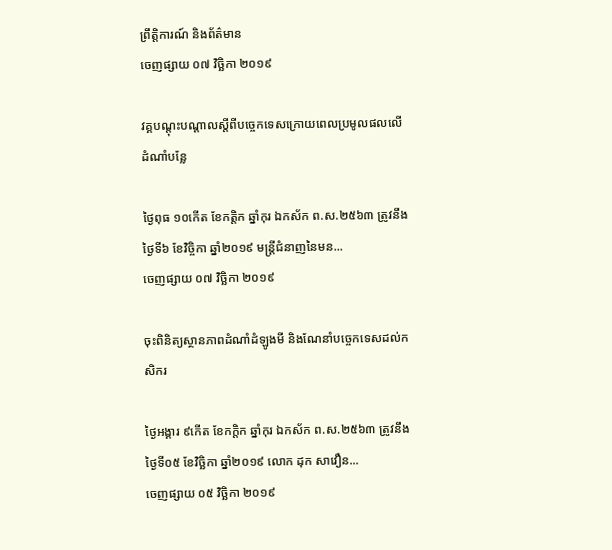ព្រឹត្តិការណ៍ និងព័ត៌មាន
ចេញផ្សាយ ០៧ វិច្ឆិកា ២០១៩

វគ្គបណ្ដុះបណ្ដាលស្តីពីបច្ចេកទេសក្រោយពេលប្រមូលផលលើដំណាំបន្លែ

ថ្ងៃពុធ ១០កើត ខែកត្តិក ឆ្នាំកុរ ឯកស័ក ព.ស.២៥៦៣ ត្រូវនឹងថ្ងៃទី៦ ខែវិច្ចិកា ឆ្នាំ២០១៩ មន្រ្ដីជំនាញនៃមន...
ចេញផ្សាយ ០៧ វិច្ឆិកា ២០១៩

ចុះពិនិត្យស្ថានភាពដំណាំដំឡូងមី និងណែនាំបច្ចេកទេសដល់កសិករ

ថ្ងៃអង្គារ ៩កើត ខែកក្តិក ឆ្នាំកុរ ឯកស័ក ព.ស.២៥៦៣ ត្រូវនឹងថ្ងៃទី០៥ ខែវិច្ឆិកា ឆ្នាំ២០១៩ លោក ដុក សាវឿន...
ចេញផ្សាយ ០៥ វិច្ឆិកា ២០១៩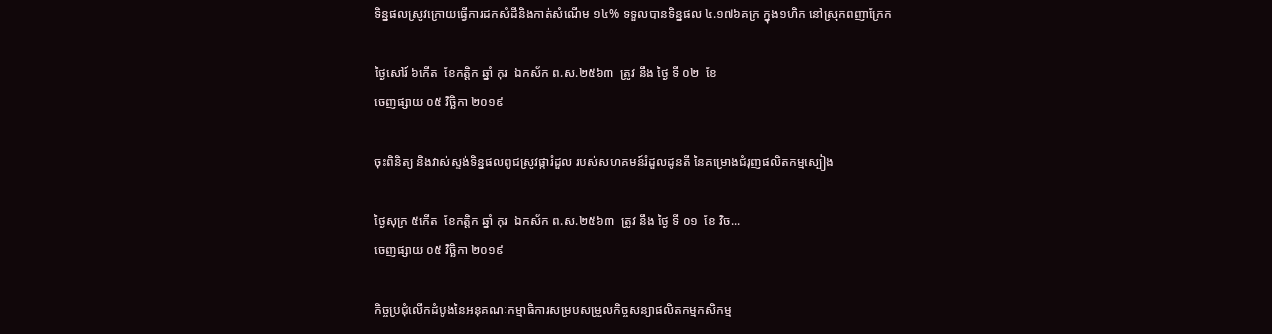ទិន្នផលស្រូវក្រោយធ្វើការដកសំដីនិងកាត់សំណើម ១៤% ទទួលបានទិន្នផល ៤.១៧៦គក្រ ក្នុង១ហិក នៅស្រុកពញាក្រែក

ថ្ងៃសៅរ៍ ៦កើត  ខែកត្តិក ឆ្នាំ កុរ  ឯកស័ក ព.ស.២៥៦៣  ត្រូវ នឹង ថ្ងៃ ទី ០២  ខែ
ចេញផ្សាយ ០៥ វិច្ឆិកា ២០១៩

ចុះពិនិត្យ និងវាស់ស្ទង់ទិន្នផលពូជស្រូវផ្ការំដួល របស់សហគមន៍រំដួលដូនតី នៃគម្រោងជំរុញផលិតកម្មស្បៀង

ថ្ងៃសុក្រ ៥កើត  ខែកត្តិក ឆ្នាំ កុរ  ឯកស័ក ព.ស.២៥៦៣  ត្រូវ នឹង ថ្ងៃ ទី ០១  ខែ វិច...
ចេញផ្សាយ ០៥ វិច្ឆិកា ២០១៩

កិច្ចប្រជុំលើកដំបូងនៃអនុគណៈកម្មាធិការសម្របសម្រួលកិច្ចសន្យាផលិតកម្មកសិកម្ម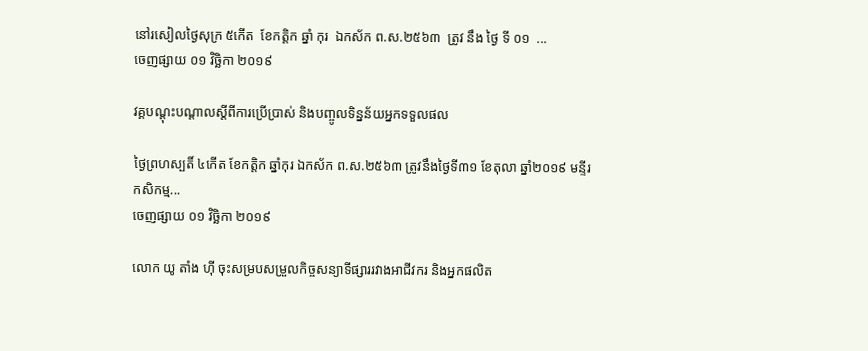នៅរសៀលថ្ងៃសុក្រ ៥កើត  ខែកត្តិក ឆ្នាំ កុរ  ឯកស័ក ព.ស.២៥៦៣  ត្រូវ នឹង ថ្ងៃ ទី ០១  ...
ចេញផ្សាយ ០១ វិច្ឆិកា ២០១៩

វគ្គបណ្តុះបណ្តាលស្តីពីការប្រើប្រាស់ និងបញ្ចូលទិន្នន័យអ្នកទទួលផល

ថ្ងៃព្រហស្បតិ៍ ៤កើត ខែកត្តិក ឆ្នាំកុរ ឯកស័ក ព.ស.២៥៦៣ ត្រូវនឹងថ្ងៃទី៣១ ខែតុលា ឆ្នាំ២០១៩ មន្ទីរកសិកម្ម...
ចេញផ្សាយ ០១ វិច្ឆិកា ២០១៩

លោក យូ តាំង ហ៊ី ចុះសម្របសម្រួលកិច្ចសន្យាទីផ្សាររវាងអាជីវករ និងអ្នកផលិត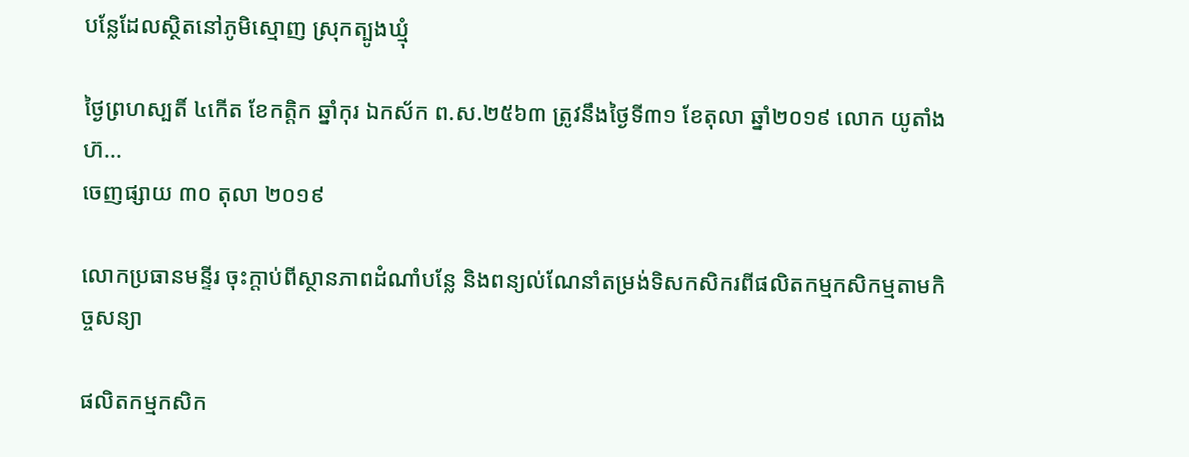បន្លែដែលស្ថិតនៅភូមិស្មោញ ស្រុកត្បូងឃ្មុំ

ថ្ងៃព្រហស្បតិ៍ ៤កើត ខែកត្តិក ឆ្នាំកុរ ឯកស័ក ព.ស.២៥៦៣ ត្រូវនឹងថ្ងៃទី៣១ ខែតុលា ឆ្នាំ២០១៩ លោក យូតាំង ហ៊...
ចេញផ្សាយ ៣០ តុលា ២០១៩

លោកប្រធានមន្ទីរ ចុះក្តាប់ពីស្ថានភាពដំណាំបន្លែ និងពន្យល់ណែនាំតម្រង់ទិសកសិករពីផលិតកម្មកសិកម្មតាមកិច្ចសន្យា

ផលិតកម្មកសិក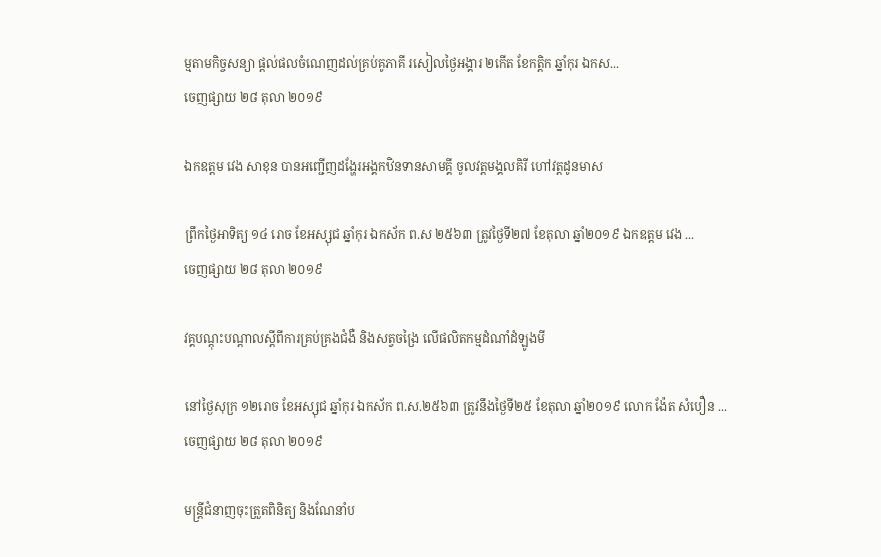ម្មតាមកិច្ចសន្យា ផ្តល់ផលចំណេញដល់គ្រប់គូភាគី រសៀលថ្ងៃអង្គារ ២កើត ខែកត្តិក ឆ្នាំកុរ ឯកស...
ចេញផ្សាយ ២៨ តុលា ២០១៩

ឯកឧត្តម វេង សាខុន បានអញ្ជើញដង្ហែរអង្គកឋិនទានសាមគ្គី ចូលវត្តមង្គលគិរី ហៅវត្តដូនមាស

ព្រឹកថ្ងៃអាទិត្យ ១៤ រោច ខែអស្សុជ ឆ្នាំកុរ ឯកស័ក ព.ស ២៥៦៣ ត្រូវថ្ងៃទី២៧ ខែតុលា ឆ្នាំ២០១៩ ឯកឧត្តម វេង ...
ចេញផ្សាយ ២៨ តុលា ២០១៩

វគ្គបណ្តុះបណ្តាលស្តីពីការគ្រប់គ្រងជំងឺ និងសត្វចង្រៃ លើផលិតកម្មដំណាំដំឡូងមី

នៅថ្ងៃសុក្រ ១២រោច ខែអស្សុជ ឆ្នាំកុរ ឯកស័ក ព.ស.២៥៦៣ ត្រូវនឹងថ្ងៃទី២៥ ខែតុលា ឆ្នាំ២០១៩ លោក ង៉ែត សំបឿន ...
ចេញផ្សាយ ២៨ តុលា ២០១៩

មន្រ្តីជំនាញចុះត្រួតពិនិត្យ និងណែនាំប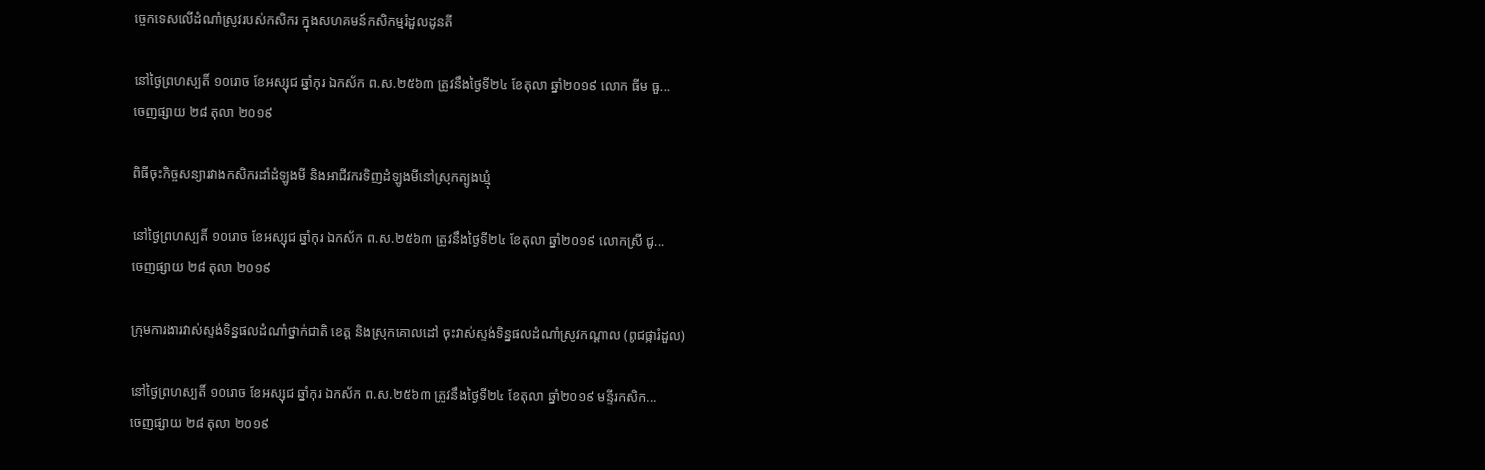ច្ចេកទេសលើដំណាំស្រូវរបស់កសិករ ក្នុងសហគមន៍កសិកម្មរំដួលដូនតី

នៅថ្ងៃព្រហស្បតិ៍ ១០រោច ខែអស្សុជ ឆ្នាំកុរ ឯកស័ក ព.ស.២៥៦៣ ត្រូវនឹងថ្ងៃទី២៤ ខែតុលា ឆ្នាំ២០១៩ លោក ធីម ធួ...
ចេញផ្សាយ ២៨ តុលា ២០១៩

ពិធីចុះកិច្ចសន្យារវាងកសិករដាំដំឡូងមី និងអាជីវករទិញដំឡូងមីនៅស្រុកត្បូងឃ្មុំ

នៅថ្ងៃព្រហស្បតិ៍ ១០រោច ខែអស្សុជ ឆ្នាំកុរ ឯកស័ក ព.ស.២៥៦៣ ត្រូវនឹងថ្ងៃទី២៤ ខែតុលា ឆ្នាំ២០១៩ លោកស្រី ជូ...
ចេញផ្សាយ ២៨ តុលា ២០១៩

ក្រុមការងារវាស់ស្ទង់ទិន្នផលដំណាំថ្នាក់ជាតិ ខេត្ត និងស្រុកគោលដៅ ចុះវាស់ស្ទង់ទិន្នផលដំណាំស្រូវកណ្តាល (ពូជផ្ការំដួល)

នៅថ្ងៃព្រហស្បតិ៍ ១០រោច ខែអស្សុជ ឆ្នាំកុរ ឯកស័ក ព.ស.២៥៦៣ ត្រូវនឹងថ្ងៃទី២៤ ខែតុលា ឆ្នាំ២០១៩ មន្ទីរកសិក...
ចេញផ្សាយ ២៨ តុលា ២០១៩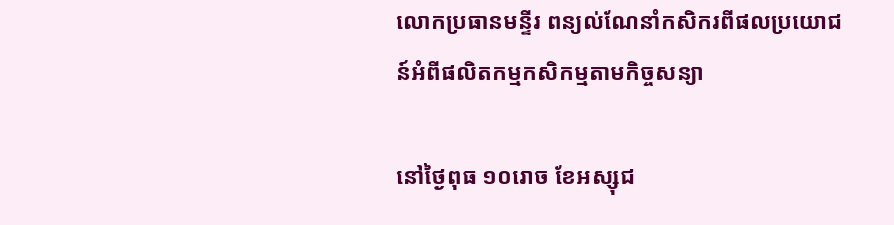លោកប្រធានមន្ទីរ ពន្យល់ណែនាំកសិករពីផលប្រយោជន៍អំពីផលិតកម្មកសិកម្មតាមកិច្ចសន្យា

នៅថ្ងៃពុធ ១០រោច ខែអស្សុជ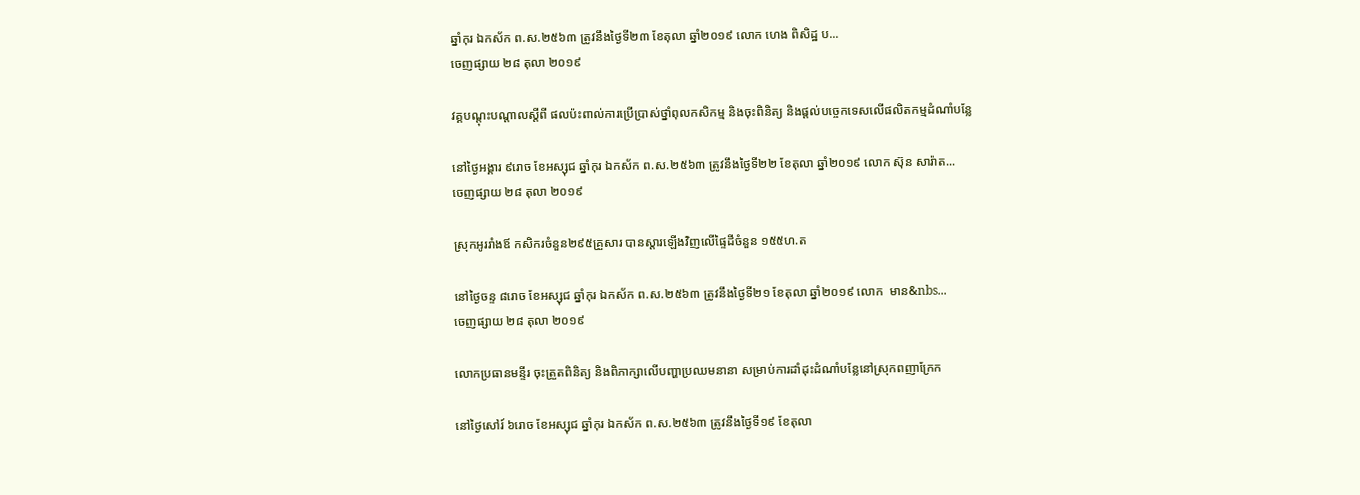ឆ្នាំកុរ ឯកស័ក ព.ស.២៥៦៣ ត្រូវនឹងថ្ងៃទី២៣ ខែតុលា ឆ្នាំ២០១៩ លោក ហេង ពិសិដ្ឋ ប...
ចេញផ្សាយ ២៨ តុលា ២០១៩

វគ្គបណ្តុះបណ្តាលស្តីពី ផលប៉ះពាល់ការប្រើប្រាស់ថ្នាំពុលកសិកម្ម និងចុះពិនិត្យ និងផ្តល់បច្ចេកទេសលើផលិតកម្មដំណាំបន្លែ

នៅថ្ងៃអង្គារ ៩រោច ខែអស្សុជ ឆ្នាំកុរ ឯកស័ក ព.ស.២៥៦៣ ត្រូវនឹងថ្ងៃទី២២ ខែតុលា ឆ្នាំ២០១៩ លោក ស៊ុន សារ៉ាត...
ចេញផ្សាយ ២៨ តុលា ២០១៩

ស្រុកអូររាំងឪ កសិករចំនួន២៩៥គ្រួសារ បានស្តារឡើងវិញលើផ្ទៃដីចំនួន ១៥៥ហ.ត

នៅថ្ងៃចន្ទ ៨រោច ខែអស្សុជ ឆ្នាំកុរ ឯកស័ក ព.ស.២៥៦៣ ត្រូវនឹងថ្ងៃទី២១ ខែតុលា ឆ្នាំ២០១៩ លោក  មាន&nbs...
ចេញផ្សាយ ២៨ តុលា ២០១៩

លោកប្រធានមន្ទីរ ចុះត្រួតពិនិត្យ និងពិភាក្សាលើបញ្ហាប្រឈមនានា សម្រាប់ការដាំដុះដំណាំបន្លែនៅស្រុកពញាក្រែក

នៅថ្ងៃសៅរ៍ ៦រោច ខែអស្សុជ ឆ្នាំកុរ ឯកស័ក ព.ស.២៥៦៣ ត្រូវនឹងថ្ងៃទី១៩ ខែតុលា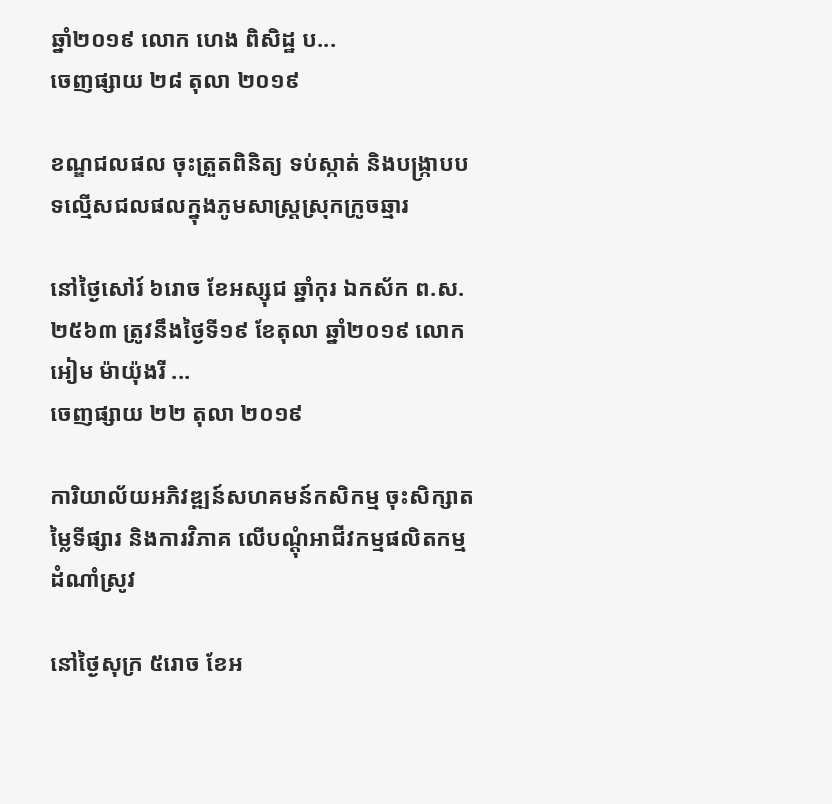ឆ្នាំ២០១៩ លោក ហេង ពិសិដ្ឋ ប...
ចេញផ្សាយ ២៨ តុលា ២០១៩

ខណ្ឌជលផល ចុះត្រួតពិនិត្យ ទប់ស្កាត់ និងបង្ក្រាបបទល្មើសជលផលក្នុងភូមសាស្ត្រស្រុកក្រូចឆ្មារ

នៅថ្ងៃសៅរ៍ ៦រោច ខែអស្សុជ ឆ្នាំកុរ ឯកស័ក ព.ស.២៥៦៣ ត្រូវនឹងថ្ងៃទី១៩ ខែតុលា ឆ្នាំ២០១៩ លោកអៀម ម៉ាយ៉ុងរី ...
ចេញផ្សាយ ២២ តុលា ២០១៩

ការិយាល័យអភិវឌ្ឍន៍សហគមន៍កសិកម្ម ចុះសិក្សាតម្លៃទីផ្សារ និងការវិភាគ លើបណ្តុំអាជីវកម្មផលិតកម្មដំណាំស្រូវ

នៅថ្ងៃសុក្រ ៥រោច ខែអ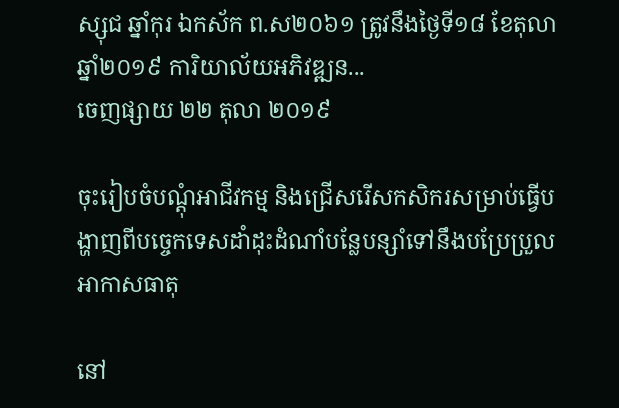ស្សុជ ឆ្នាំកុរ ឯកស័ក ព.ស២០៦១ ត្រូវនឹងថ្ងៃទី១៨ ខែតុលា ឆ្នាំ២០១៩ ការិយាល័យអភិវឌ្ឍន...
ចេញផ្សាយ ២២ តុលា ២០១៩

ចុះរៀបចំបណ្តុំអាជីវកម្ម និងជ្រើសរើសកសិករសម្រាប់ធ្វើបង្ហាញពីបច្ចេកទេសដាំដុះដំណាំបន្លែបន្សាំទៅនឹងបប្រែប្រួលអាកាសធាតុ

នៅ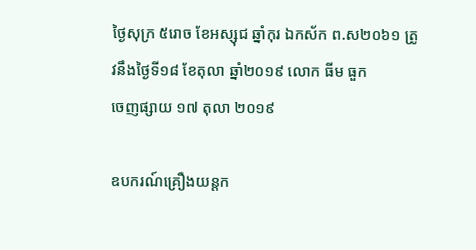ថ្ងៃសុក្រ ៥រោច ខែអស្សុជ ឆ្នាំកុរ ឯកស័ក ព.ស២០៦១ ត្រូវនឹងថ្ងៃទី១៨ ខែតុលា ឆ្នាំ២០១៩ លោក ធីម ធួក
ចេញផ្សាយ ១៧ តុលា ២០១៩

ឧបករណ៍គ្រឿងយន្តក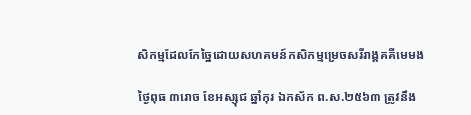សិកម្មដែលកែច្នៃដោយសហគមន៍កសិកម្មម្រេចសរីរាង្គគគីមេមង

ថ្ងៃពុធ ៣រោច ខែអស្សុជ ឆ្នាំកុរ ឯកស័ក ព.ស.២៥៦៣ ត្រូវនឹង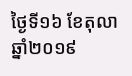ថ្ងៃទី១៦ ខែតុលា ឆ្នាំ២០១៩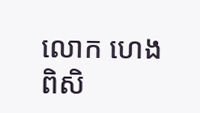លោក ហេង ពិសិ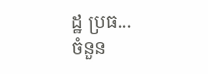ដ្ឋ ប្រធ...
ចំនួន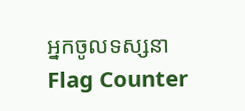អ្នកចូលទស្សនា
Flag Counter